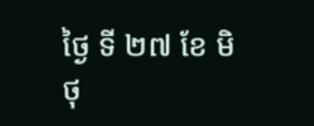ថ្ងៃ ទី ២៧ ខែ មិថុ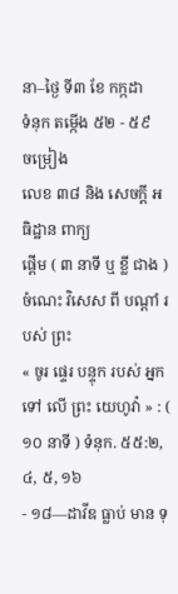នា–ថ្ងៃ ទី៣ ខែ កក្កដា
ទំនុក តម្កើង ៥២ - ៥៩
ចម្រៀង
លេខ ៣៨ និង សេចក្ដី អធិដ្ឋាន ពាក្យ
ផ្ដើម ( ៣ នាទី ឬ ខ្លី ជាង )
ចំណេះ វិសេស ពី បណ្ដាំ របស់ ព្រះ
« ចូរ ផ្ទេរ បន្ទុក របស់ អ្នក ទៅ លើ ព្រះ យេហូវ៉ា » : ( ១០ នាទី ) ទំនុក. ៥៥:២, ៤, ៥, ១៦
- ១៨—ដាវីឌ ធ្លាប់ មាន ទុ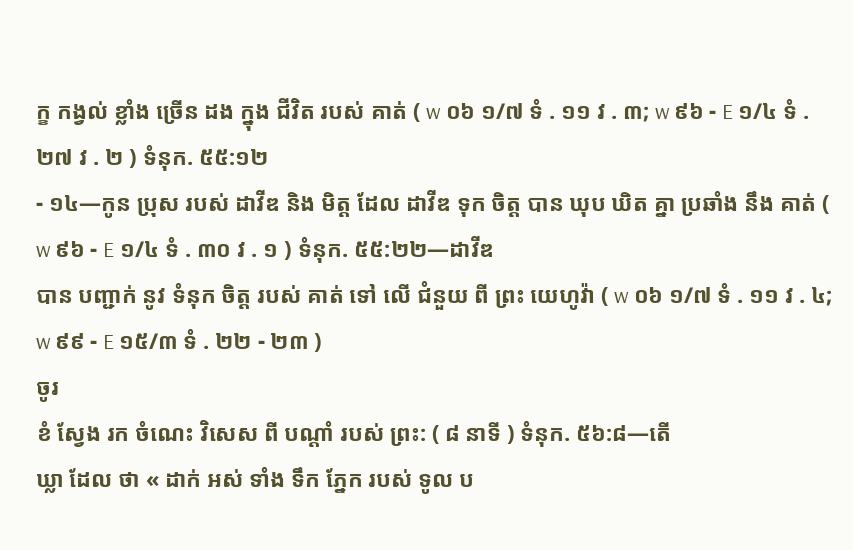ក្ខ កង្វល់ ខ្លាំង ច្រើន ដង ក្នុង ជីវិត របស់ គាត់ ( w ០៦ ១/៧ ទំ . ១១ វ . ៣; w ៩៦ - E ១/៤ ទំ . ២៧ វ . ២ ) ទំនុក. ៥៥:១២
- ១៤—កូន ប្រុស របស់ ដាវីឌ និង មិត្ដ ដែល ដាវីឌ ទុក ចិត្ដ បាន ឃុប ឃិត គ្នា ប្រឆាំង នឹង គាត់ ( w ៩៦ - E ១/៤ ទំ . ៣០ វ . ១ ) ទំនុក. ៥៥:២២—ដាវីឌ
បាន បញ្ជាក់ នូវ ទំនុក ចិត្ដ របស់ គាត់ ទៅ លើ ជំនួយ ពី ព្រះ យេហូវ៉ា ( w ០៦ ១/៧ ទំ . ១១ វ . ៤; w ៩៩ - E ១៥/៣ ទំ . ២២ - ២៣ )
ចូរ
ខំ ស្វែង រក ចំណេះ វិសេស ពី បណ្ដាំ របស់ ព្រះ: ( ៨ នាទី ) ទំនុក. ៥៦:៨—តើ
ឃ្លា ដែល ថា « ដាក់ អស់ ទាំង ទឹក ភ្នែក របស់ ទូល ប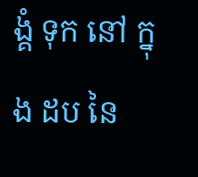ង្គំ ទុក នៅ ក្នុង ដប នៃ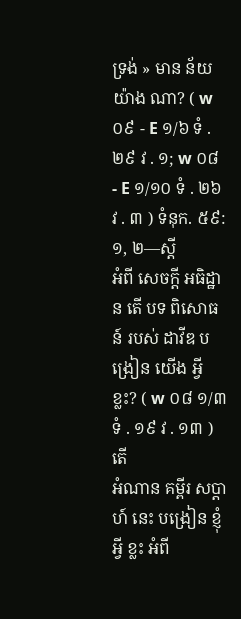ទ្រង់ » មាន ន័យ យ៉ាង ណា? ( w ០៩ - E ១/៦ ទំ . ២៩ វ . ១; w ០៨ - E ១/១០ ទំ . ២៦ វ . ៣ ) ទំនុក. ៥៩:១, ២—ស្ដី
អំពី សេចក្ដី អធិដ្ឋាន តើ បទ ពិសោធន៍ របស់ ដាវីឌ បង្រៀន យើង អ្វី ខ្លះ? ( w ០៨ ១/៣ ទំ . ១៩ វ . ១៣ ) តើ
អំណាន គម្ពីរ សប្ដាហ៍ នេះ បង្រៀន ខ្ញុំ អ្វី ខ្លះ អំពី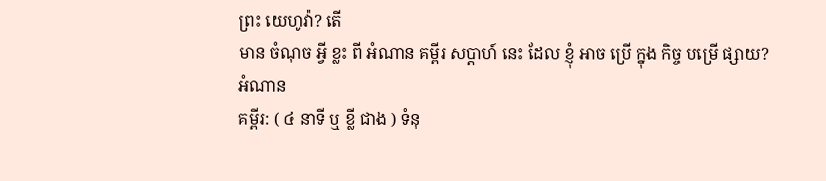ព្រះ យេហូវ៉ា? តើ
មាន ចំណុច អ្វី ខ្លះ ពី អំណាន គម្ពីរ សប្ដាហ៍ នេះ ដែល ខ្ញុំ អាច ប្រើ ក្នុង កិច្ច បម្រើ ផ្សាយ?
អំណាន
គម្ពីរ: ( ៤ នាទី ឬ ខ្លី ជាង ) ទំនុ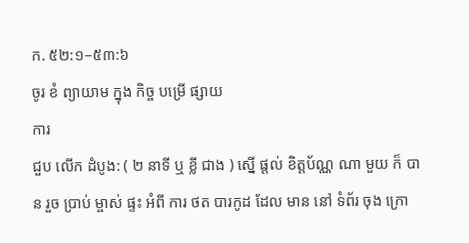ក. ៥២:១–៥៣:៦
ចូរ ខំ ព្យាយាម ក្នុង កិច្ច បម្រើ ផ្សាយ
ការ
ជួប លើក ដំបូង: ( ២ នាទី ឬ ខ្លី ជាង ) ស្នើ ផ្ដល់ ខិត្ដប័ណ្ណ ណា មួយ ក៏ បាន រួច ប្រាប់ ម្ចាស់ ផ្ទះ អំពី ការ ថត បារកូដ ដែល មាន នៅ ទំព័រ ចុង ក្រោ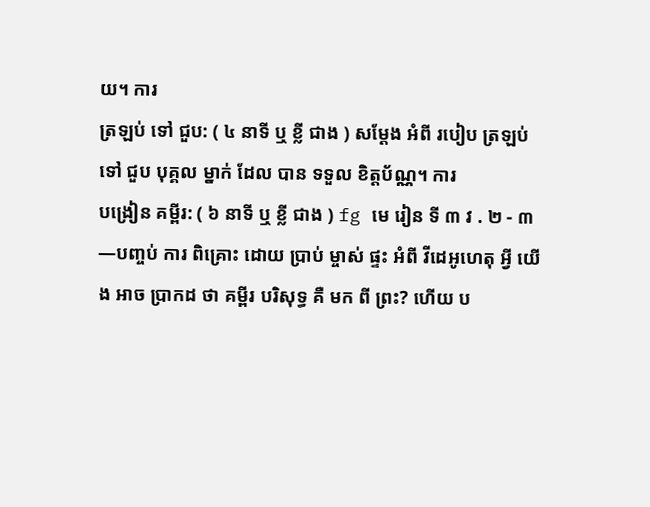យ។ ការ
ត្រឡប់ ទៅ ជួប: ( ៤ នាទី ឬ ខ្លី ជាង ) សម្ដែង អំពី របៀប ត្រឡប់ ទៅ ជួប បុគ្គល ម្នាក់ ដែល បាន ទទួល ខិត្ដប័ណ្ណ។ ការ
បង្រៀន គម្ពីរ: ( ៦ នាទី ឬ ខ្លី ជាង ) fg មេ រៀន ទី ៣ វ . ២ - ៣—បញ្ចប់ ការ ពិគ្រោះ ដោយ ប្រាប់ ម្ចាស់ ផ្ទះ អំពី វីដេអូហេតុ អ្វី យើង អាច ប្រាកដ ថា គម្ពីរ បរិសុទ្ធ គឺ មក ពី ព្រះ? ហើយ ប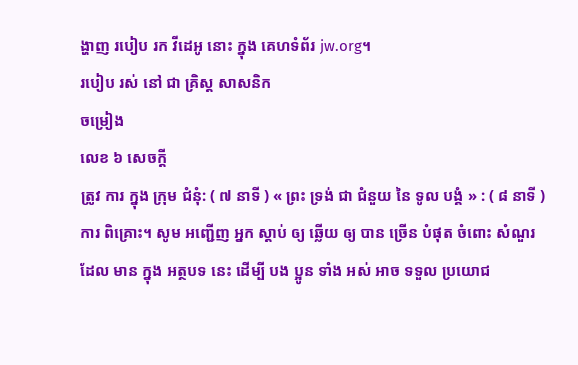ង្ហាញ របៀប រក វីដេអូ នោះ ក្នុង គេហទំព័រ jw.org។
របៀប រស់ នៅ ជា គ្រិស្ដ សាសនិក
ចម្រៀង
លេខ ៦ សេចក្ដី
ត្រូវ ការ ក្នុង ក្រុម ជំនុំ: ( ៧ នាទី ) « ព្រះ ទ្រង់ ជា ជំនួយ នៃ ទូល បង្គំ » : ( ៨ នាទី ) ការ ពិគ្រោះ។ សូម អញ្ជើញ អ្នក ស្តាប់ ឲ្យ ឆ្លើយ ឲ្យ បាន ច្រើន បំផុត ចំពោះ សំណួរ ដែល មាន ក្នុង អត្ថបទ នេះ ដើម្បី បង ប្អូន ទាំង អស់ អាច ទទួល ប្រយោជ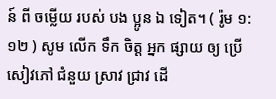ន៍ ពី ចម្លើយ របស់ បង ប្អូន ឯ ទៀត។ ( រ៉ូម ១:១២ ) សូម លើក ទឹក ចិត្ដ អ្នក ផ្សាយ ឲ្យ ប្រើ សៀវភៅ ជំនួយ ស្រាវ ជ្រាវ ដើ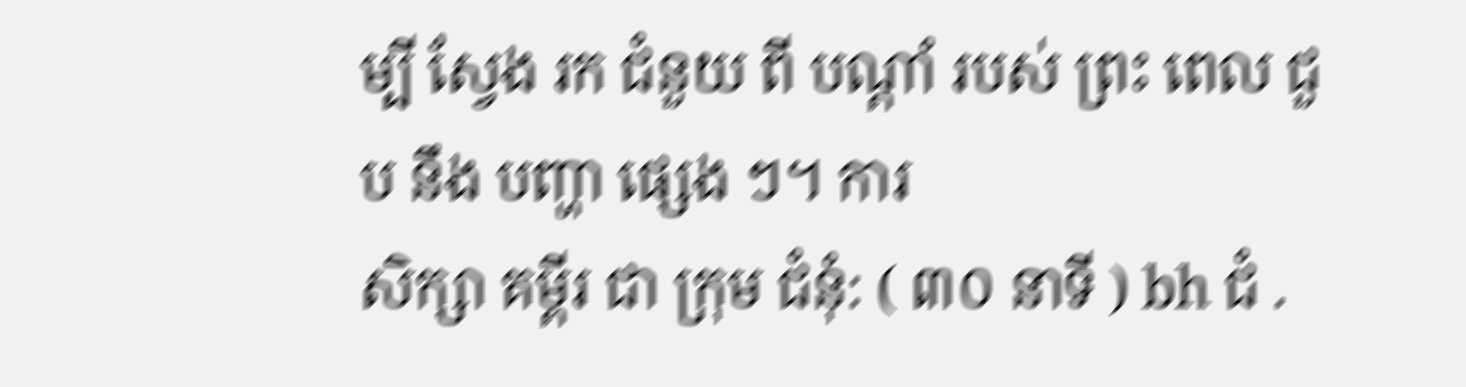ម្បី ស្វែង រក ជំនួយ ពី បណ្ដាំ របស់ ព្រះ ពេល ជួប នឹង បញ្ហា ផ្សេង ៗ។ ការ
សិក្សា គម្ពីរ ជា ក្រុម ជំនុំ: ( ៣០ នាទី ) bh ជំ .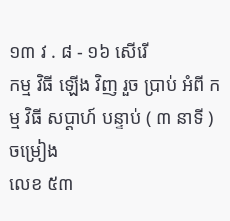១៣ វ . ៨ - ១៦ សើរើ
កម្ម វិធី ឡើង វិញ រួច ប្រាប់ អំពី កម្ម វិធី សប្ដាហ៍ បន្ទាប់ ( ៣ នាទី ) ចម្រៀង
លេខ ៥៣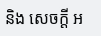និង សេចក្ដី អ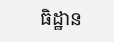ធិដ្ឋាន